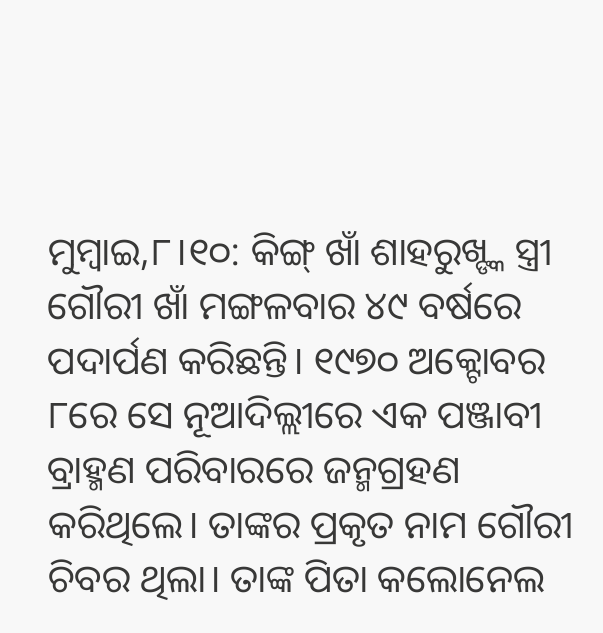ମୁମ୍ବାଇ,୮।୧୦: କିଙ୍ଗ୍ ଖାଁ ଶାହରୁଖ୍ଙ୍କ ସ୍ତ୍ରୀ ଗୌରୀ ଖାଁ ମଙ୍ଗଳବାର ୪୯ ବର୍ଷରେ ପଦାର୍ପଣ କରିଛନ୍ତି। ୧୯୭୦ ଅକ୍ଟୋବର ୮ରେ ସେ ନୂଆଦିଲ୍ଲୀରେ ଏକ ପଞ୍ଜାବୀ ବ୍ରାହ୍ମଣ ପରିବାରରେ ଜନ୍ମଗ୍ରହଣ କରିଥିଲେ। ତାଙ୍କର ପ୍ରକୃତ ନାମ ଗୌରୀ ଚିବର ଥିଲା। ତାଙ୍କ ପିତା କଲୋନେଲ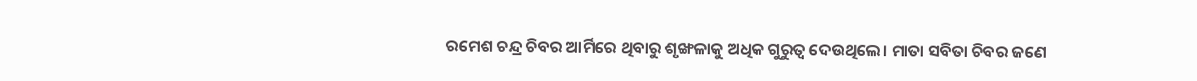ରମେଶ ଚନ୍ଦ୍ର ଚିବର ଆର୍ମିରେ ଥିବାରୁ ଶୃଙ୍ଖଳାକୁ ଅଧିକ ଗୁରୁତ୍ୱ ଦେଉଥିଲେ। ମାତା ସବିତା ଚିବର ଜଣେ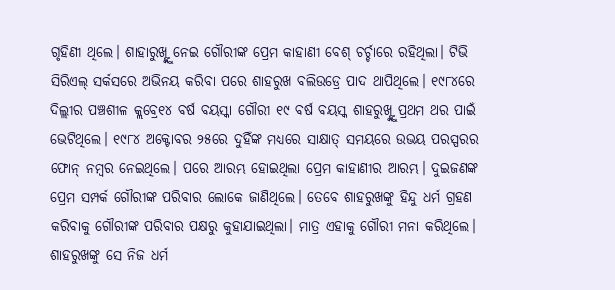ଗୃହିଣୀ ଥିଲେ। ଶାହାରୁଖ୍ଙ୍କୁ ନେଇ ଗୌରୀଙ୍କ ପ୍ରେମ କାହାଣୀ ବେଶ୍ ଚର୍ଚ୍ଚାରେ ରହିଥିଲା। ଟିଭି ସିରିଏଲ୍ ସର୍କସରେ ଅଭିନୟ କରିବା ପରେ ଶାହରୁଖ ବଲିଉଡ୍ରେ ପାଦ ଥାପିଥିଲେ। ୧୯୮୪ରେ ଦିଲ୍ଲୀର ପଞ୍ଚଶୀଳ କ୍ଲବ୍ରେ୧୪ ବର୍ଷ ବୟସ୍କା ଗୌରୀ ୧୯ ବର୍ଷ ବୟସ୍କ ଶାହରୁଖ୍ଙ୍କୁ ପ୍ରଥମ ଥର ପାଇଁ ଭେଟିଥିଲେ। ୧୯୮୪ ଅକ୍ଟୋବର ୨୫ରେ ଦୁହିଁଙ୍କ ମଧ୍ୟରେ ସାକ୍ଷାତ୍ ସମୟରେ ଉଭୟ ପରସ୍ପରର ଫୋନ୍ ନମ୍ବର ନେଇଥିଲେ। ପରେ ଆରମ୍ଭ ହୋଇଥିଲା ପ୍ରେମ କାହାଣୀର ଆରମ୍ଭ। ଦୁଇଜଣଙ୍କ ପ୍ରେମ ସମ୍ପର୍କ ଗୌରୀଙ୍କ ପରିବାର ଲୋକେ ଜାଣିଥିଲେ। ତେବେ ଶାହରୁଖଙ୍କୁ ହିନ୍ଦୁ ଧର୍ମ ଗ୍ରହଣ କରିବାକୁ ଗୌରୀଙ୍କ ପରିବାର ପକ୍ଷରୁ କୁହାଯାଇଥିଲା। ମାତ୍ର ଏହାକୁ ଗୌରୀ ମନା କରିଥିଲେ। ଶାହରୁଖଙ୍କୁ ସେ ନିଜ ଧର୍ମ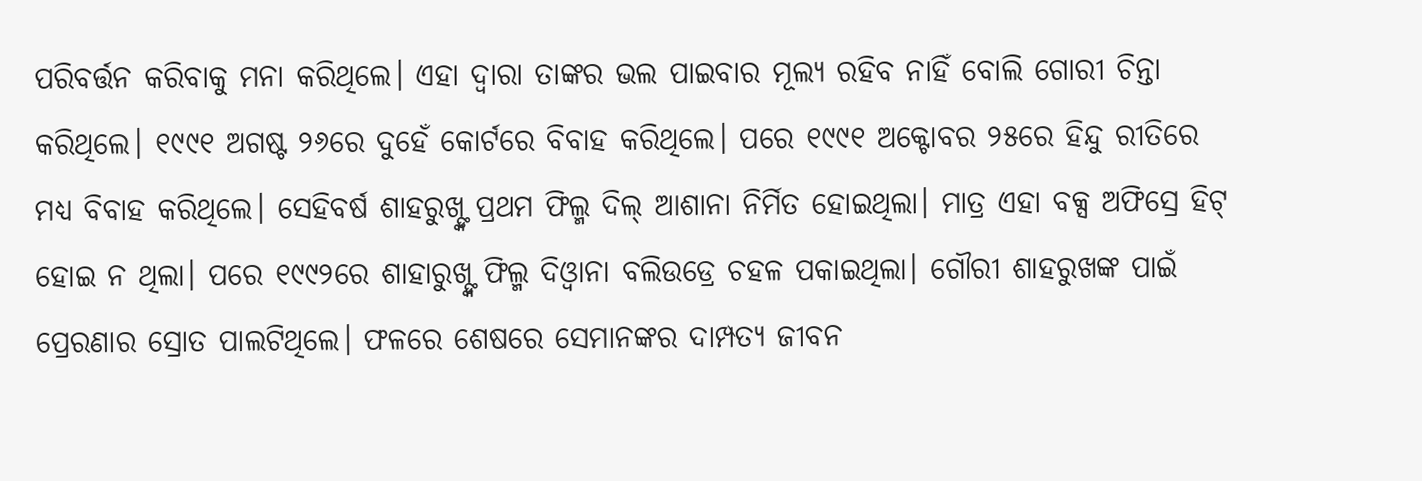ପରିବର୍ତ୍ତନ କରିବାକୁ ମନା କରିଥିଲେ। ଏହା ଦ୍ୱାରା ତାଙ୍କର ଭଲ ପାଇବାର ମୂଲ୍ୟ ରହିବ ନାହିଁ ବୋଲି ଗୋରୀ ଚିନ୍ତା କରିଥିଲେ। ୧୯୯୧ ଅଗଷ୍ଟ ୨୬ରେ ଦୁହେଁ କୋର୍ଟରେ ବିବାହ କରିଥିଲେ। ପରେ ୧୯୯୧ ଅକ୍ଟୋବର ୨୫ରେ ହିନ୍ଦୁ ରୀତିରେ ମଧ୍ୟ ବିବାହ କରିଥିଲେ। ସେହିବର୍ଷ ଶାହରୁଖ୍ଙ୍କ ପ୍ରଥମ ଫିଲ୍ମ ଦିଲ୍ ଆଶାନା ନିର୍ମିତ ହୋଇଥିଲା। ମାତ୍ର ଏହା ବକ୍ସ ଅଫିସ୍ରେ ହିଟ୍ ହୋଇ ନ ଥିଲା। ପରେ ୧୯୯୨ରେ ଶାହାରୁଖ୍ଙ୍କ ଫିଲ୍ମ ଦିଓ୍ବାନା ବଲିଉଡ୍ରେ ଚହଳ ପକାଇଥିଲା। ଗୌରୀ ଶାହରୁଖଙ୍କ ପାଇଁ ପ୍ରେରଣାର ସ୍ରୋତ ପାଲଟିଥିଲେ। ଫଳରେ ଶେଷରେ ସେମାନଙ୍କର ଦାମ୍ପତ୍ୟ ଜୀବନ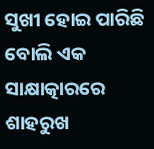ସୁଖୀ ହୋଇ ପାରିଛି ବୋଲି ଏକ ସାକ୍ଷାତ୍କାରରେ ଶାହରୁଖ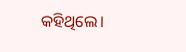କହିଥିଲେ।